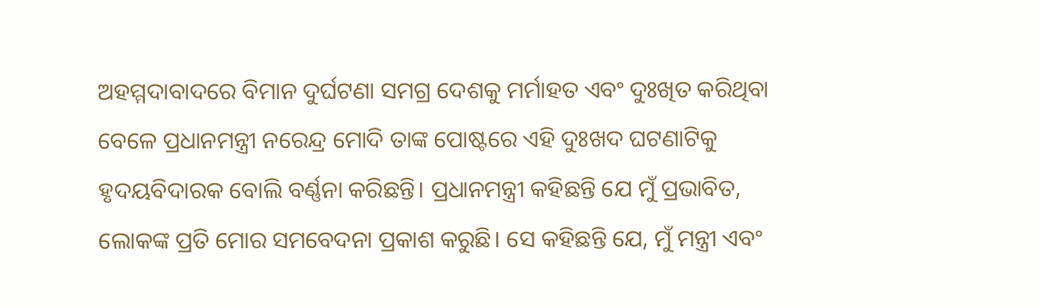ଅହମ୍ମଦାବାଦରେ ବିମାନ ଦୁର୍ଘଟଣା ସମଗ୍ର ଦେଶକୁ ମର୍ମାହତ ଏବଂ ଦୁଃଖିତ କରିଥିବା ବେଳେ ପ୍ରଧାନମନ୍ତ୍ରୀ ନରେନ୍ଦ୍ର ମୋଦି ତାଙ୍କ ପୋଷ୍ଟରେ ଏହି ଦୁଃଖଦ ଘଟଣାଟିକୁ ହୃଦୟବିଦାରକ ବୋଲି ବର୍ଣ୍ଣନା କରିଛନ୍ତି। ପ୍ରଧାନମନ୍ତ୍ରୀ କହିଛନ୍ତି ଯେ ମୁଁ ପ୍ରଭାବିତ, ଲୋକଙ୍କ ପ୍ରତି ମୋର ସମବେଦନା ପ୍ରକାଶ କରୁଛି। ସେ କହିଛନ୍ତି ଯେ, ମୁଁ ମନ୍ତ୍ରୀ ଏବଂ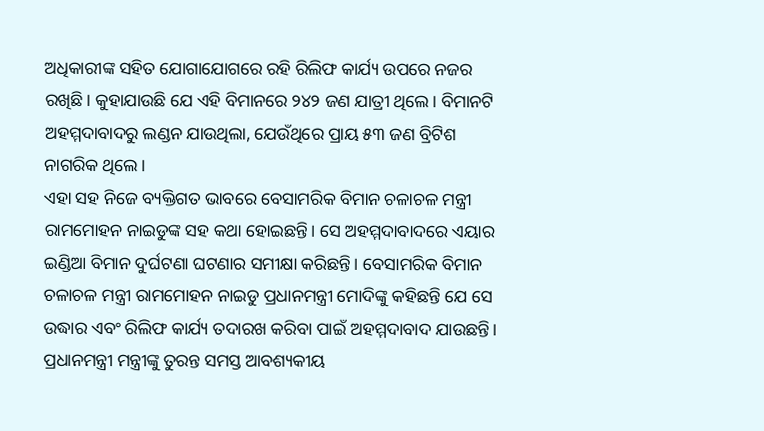ଅଧିକାରୀଙ୍କ ସହିତ ଯୋଗାଯୋଗରେ ରହି ରିଲିଫ କାର୍ଯ୍ୟ ଉପରେ ନଜର ରଖିଛି। କୁହାଯାଉଛି ଯେ ଏହି ବିମାନରେ ୨୪୨ ଜଣ ଯାତ୍ରୀ ଥିଲେ। ବିମାନଟି ଅହମ୍ମଦାବାଦରୁ ଲଣ୍ଡନ ଯାଉଥିଲା, ଯେଉଁଥିରେ ପ୍ରାୟ ୫୩ ଜଣ ବ୍ରିଟିଶ ନାଗରିକ ଥିଲେ।
ଏହା ସହ ନିଜେ ବ୍ୟକ୍ତିଗତ ଭାବରେ ବେସାମରିକ ବିମାନ ଚଳାଚଳ ମନ୍ତ୍ରୀ ରାମମୋହନ ନାଇଡୁଙ୍କ ସହ କଥା ହୋଇଛନ୍ତି। ସେ ଅହମ୍ମଦାବାଦରେ ଏୟାର ଇଣ୍ଡିଆ ବିମାନ ଦୁର୍ଘଟଣା ଘଟଣାର ସମୀକ୍ଷା କରିଛନ୍ତି। ବେସାମରିକ ବିମାନ ଚଳାଚଳ ମନ୍ତ୍ରୀ ରାମମୋହନ ନାଇଡୁ ପ୍ରଧାନମନ୍ତ୍ରୀ ମୋଦିଙ୍କୁ କହିଛନ୍ତି ଯେ ସେ ଉଦ୍ଧାର ଏବଂ ରିଲିଫ କାର୍ଯ୍ୟ ତଦାରଖ କରିବା ପାଇଁ ଅହମ୍ମଦାବାଦ ଯାଉଛନ୍ତି। ପ୍ରଧାନମନ୍ତ୍ରୀ ମନ୍ତ୍ରୀଙ୍କୁ ତୁରନ୍ତ ସମସ୍ତ ଆବଶ୍ୟକୀୟ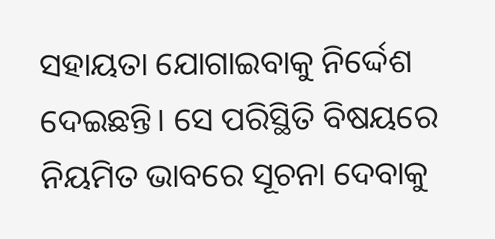ସହାୟତା ଯୋଗାଇବାକୁ ନିର୍ଦ୍ଦେଶ ଦେଇଛନ୍ତି। ସେ ପରିସ୍ଥିତି ବିଷୟରେ ନିୟମିତ ଭାବରେ ସୂଚନା ଦେବାକୁ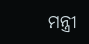ମନ୍ତ୍ରୀ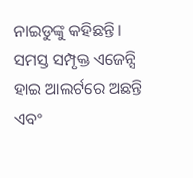ନାଇଡୁଙ୍କୁ କହିଛନ୍ତି। ସମସ୍ତ ସମ୍ପୃକ୍ତ ଏଜେନ୍ସି ହାଇ ଆଲର୍ଟରେ ଅଛନ୍ତି ଏବଂ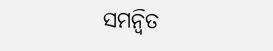ସମନ୍ୱିତ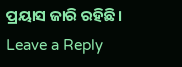ପ୍ରୟାସ ଜାରି ରହିଛି।
Leave a Reply